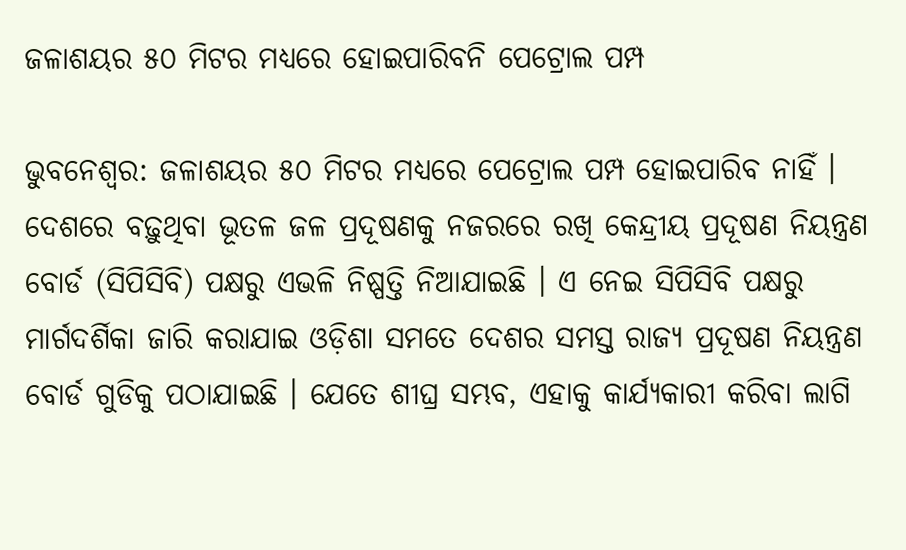ଜଳାଶୟର ୫୦ ମିଟର ମଧ୍ୟରେ ହୋଇପାରିବନି ପେଟ୍ରୋଲ ପମ୍ପ

ଭୁବନେଶ୍ୱର: ଜଳାଶୟର ୫୦ ମିଟର ମଧ୍ୟରେ ପେଟ୍ରୋଲ ପମ୍ପ ହୋଇପାରିବ ନାହିଁ । ଦେଶରେ ବଢ଼ୁଥିବା ଭୂତଳ ଜଳ ପ୍ରଦୂଷଣକୁ ନଜରରେ ରଖି କେନ୍ଦ୍ରୀୟ ପ୍ରଦୂଷଣ ନିୟନ୍ତ୍ରଣ ବୋର୍ଡ (ସିପିସିବି) ପକ୍ଷରୁ ଏଭଳି ନିଷ୍ପତ୍ତି ନିଆଯାଇଛି । ଏ ନେଇ ସିପିସିବି ପକ୍ଷରୁ ମାର୍ଗଦର୍ଶିକା ଜାରି କରାଯାଇ ଓଡ଼ିଶା ସମତେ ଦେଶର ସମସ୍ତ ରାଜ୍ୟ ପ୍ରଦୂଷଣ ନିୟନ୍ତ୍ରଣ ବୋର୍ଡ ଗୁଡିକୁ ପଠାଯାଇଛି । ଯେତେ ଶୀଘ୍ର ସମ୍ଭବ, ଏହାକୁ କାର୍ଯ୍ୟକାରୀ କରିବା ଲାଗି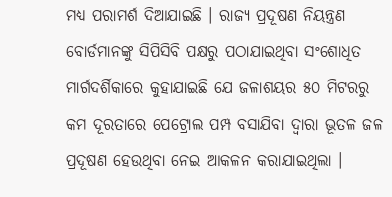ମଧ୍ୟ ପରାମର୍ଶ ଦିଆଯାଇଛି । ରାଜ୍ୟ ପ୍ରଦୂଷଣ ନିୟନ୍ତ୍ରଣ ବୋର୍ଡମାନଙ୍କୁ ସିପିସିବି ପକ୍ଷରୁ ପଠାଯାଇଥିବା ସଂଶୋଧିତ ମାର୍ଗଦର୍ଶିକାରେ କୁହାଯାଇଛି ଯେ ଜଳାଶୟର ୫୦ ମିଟରରୁ କମ ଦୂରତାରେ ପେଟ୍ରୋଲ ପମ୍ପ ବସାଯିବା ଦ୍ୱାରା ଭୂତଳ ଜଳ ପ୍ରଦୂଷଣ ହେଉଥିବା ନେଇ ଆକଳନ କରାଯାଇଥିଲା ।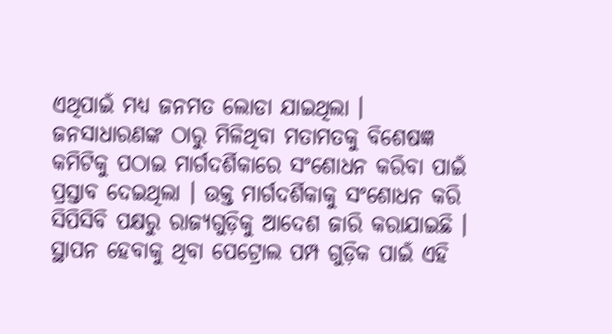ଏଥିପାଇଁ ମଧ୍ୟ ଜନମତ ଲୋଡା ଯାଇଥିଲା । ଜନସାଧାରଣଙ୍କ ଠାରୁ ମିଳିଥିବା ମତାମତକୁ ବିଶେଷଜ୍ଞ କମିଟିକୁ ପଠାଇ ମାର୍ଗଦର୍ଶିକାରେ ସଂଶୋଧନ କରିବା ପାଇଁ ପ୍ରସ୍ତାବ ଦେଇଥିଲା । ଉକ୍ତ ମାର୍ଗଦର୍ଶିକାକୁ ସଂଶୋଧନ କରି ସିପିସିବି ପକ୍ଷରୁ ରାଜ୍ୟଗୁଡ଼ିକୁ ଆଦେଶ ଜାରି କରାଯାଇଛି । ସ୍ଥାପନ ହେବାକୁ ଥିବା ପେଟ୍ରୋଲ ପମ୍ପ ଗୁଡ଼ିକ ପାଇଁ ଏହି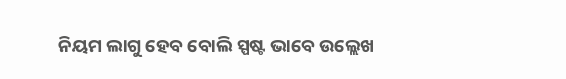ନିୟମ ଲାଗୁ ହେବ ବୋଲି ସ୍ପଷ୍ଟ ଭାବେ ଉଲ୍ଲେଖ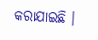କରାଯାଇଛି ।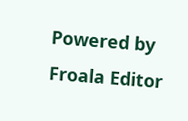Powered by Froala Editor